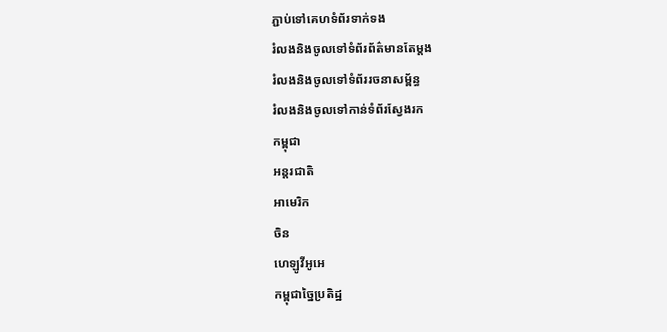ភ្ជាប់ទៅគេហទំព័រទាក់ទង
រំលងនិងចូលទៅទំព័រព័ត៌មានតែម្តង
រំលងនិងចូលទៅទំព័ររចនាសម្ព័ន្ធ
រំលងនិងចូលទៅកាន់ទំព័រស្វែងរក
កម្ពុជា
អន្តរជាតិ
អាមេរិក
ចិន
ហេឡូវីអូអេ
កម្ពុជាច្នៃប្រតិដ្ឋ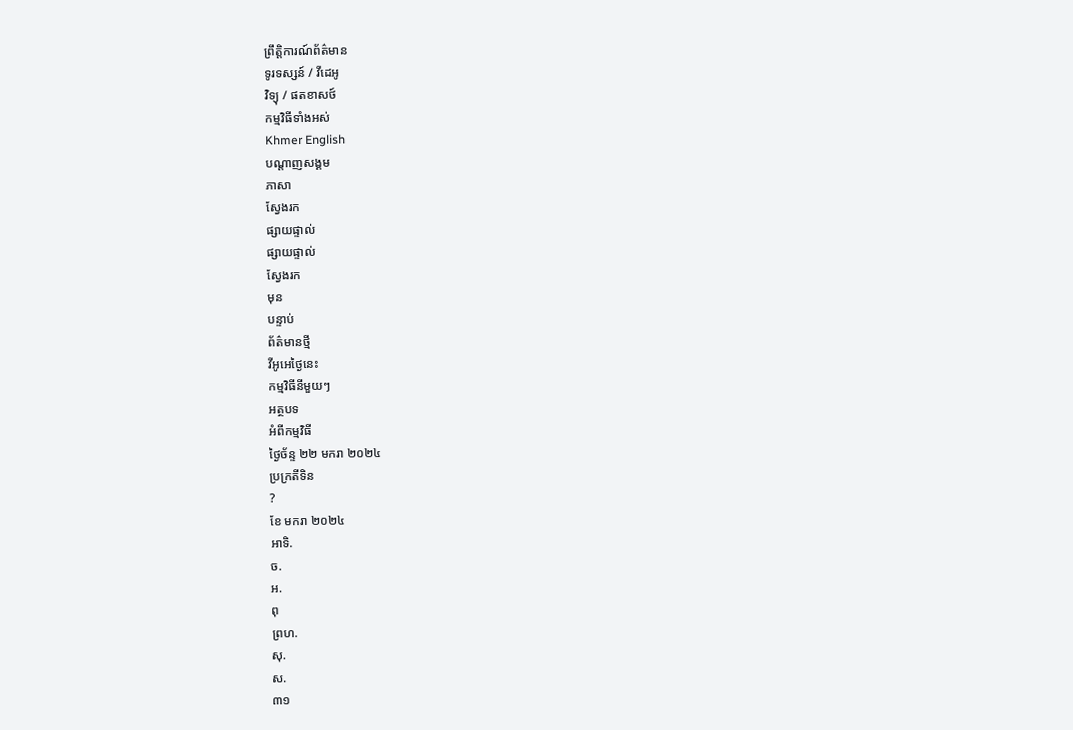ព្រឹត្តិការណ៍ព័ត៌មាន
ទូរទស្សន៍ / វីដេអូ
វិទ្យុ / ផតខាសថ៍
កម្មវិធីទាំងអស់
Khmer English
បណ្តាញសង្គម
ភាសា
ស្វែងរក
ផ្សាយផ្ទាល់
ផ្សាយផ្ទាល់
ស្វែងរក
មុន
បន្ទាប់
ព័ត៌មានថ្មី
វីអូអេថ្ងៃនេះ
កម្មវិធីនីមួយៗ
អត្ថបទ
អំពីកម្មវិធី
ថ្ងៃច័ន្ទ ២២ មករា ២០២៤
ប្រក្រតីទិន
?
ខែ មករា ២០២៤
អាទិ.
ច.
អ.
ពុ
ព្រហ.
សុ.
ស.
៣១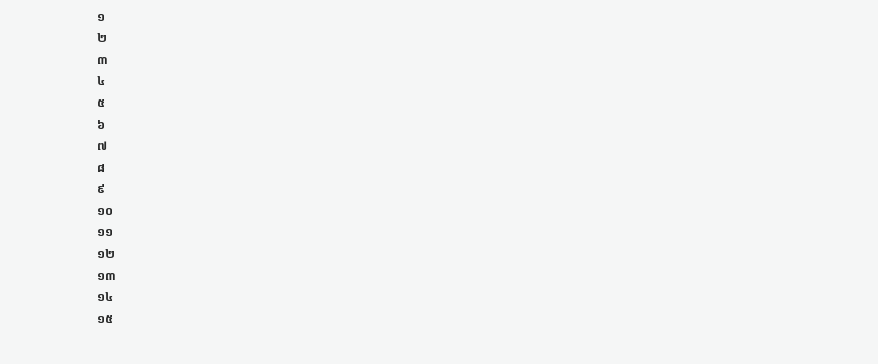១
២
៣
៤
៥
៦
៧
៨
៩
១០
១១
១២
១៣
១៤
១៥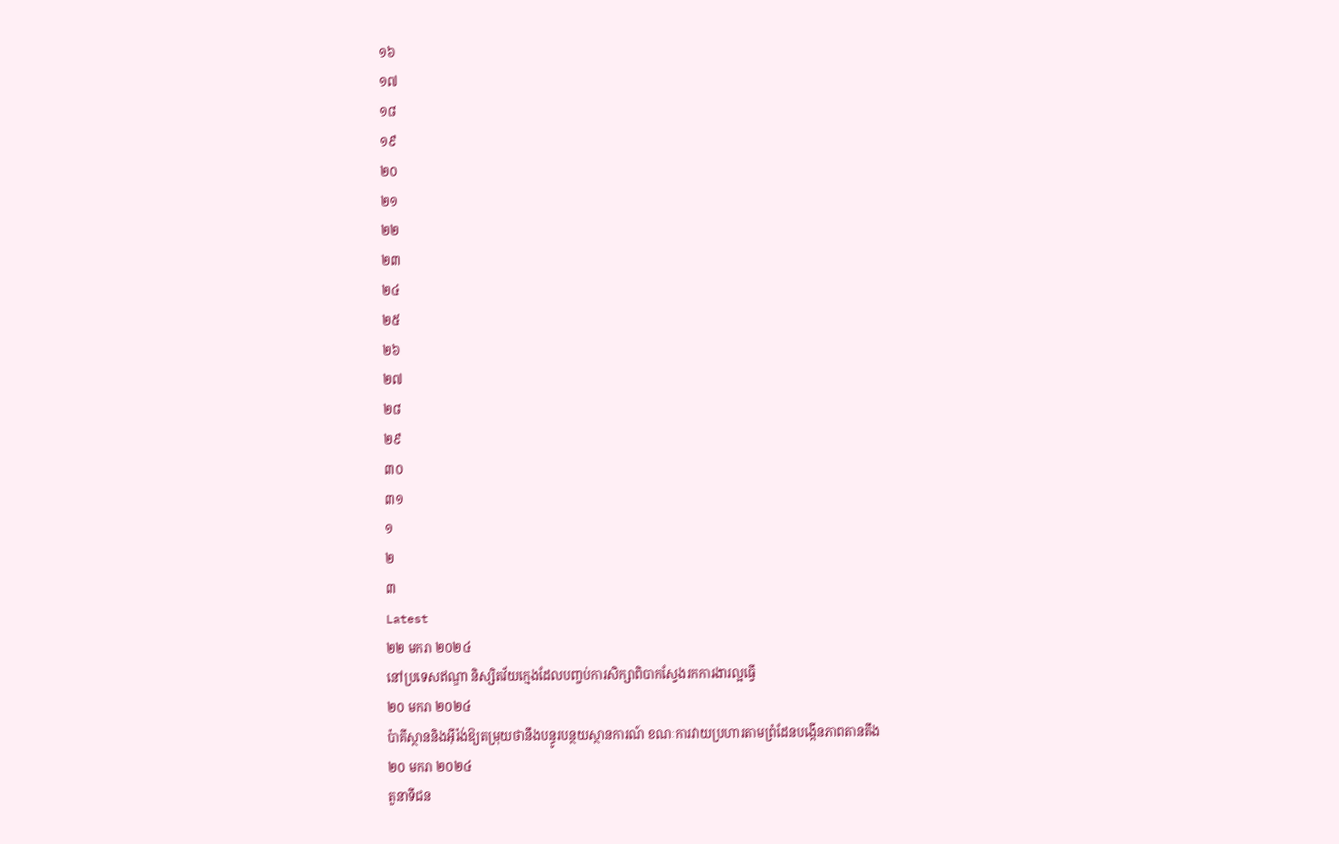១៦
១៧
១៨
១៩
២០
២១
២២
២៣
២៤
២៥
២៦
២៧
២៨
២៩
៣០
៣១
១
២
៣
Latest
២២ មករា ២០២៤
នៅប្រទេសឥណ្ឌា និស្សិតវ័យក្មេងដែលបញ្ចប់ការសិក្សាពិបាកស្វែងរកការងារល្អធ្វើ
២០ មករា ២០២៤
ប៉ាគីស្ថាននិងអ៊ីរ៉ង់ឱ្យតម្រុយថានឹងបន្ធូរបន្ថយស្ថានការណ៍ ខណៈការវាយប្រហារតាមព្រំដែនបង្កើនភាពតានតឹង
២០ មករា ២០២៤
តួនាទីជន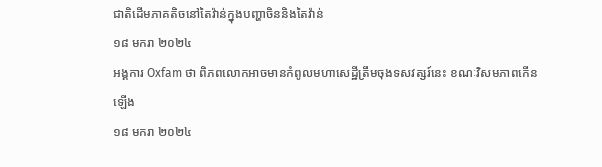ជាតិដើមភាគតិចនៅតៃវ៉ាន់ក្នុងបញ្ហាចិននិងតៃវ៉ាន់
១៨ មករា ២០២៤
អង្គការ Oxfam ថា ពិភពលោកអាចមានកំពូលមហាសេដ្ឋីត្រឹមចុងទសវត្សរ៍នេះ ខណៈវិសមភាពកើនឡើង
១៨ មករា ២០២៤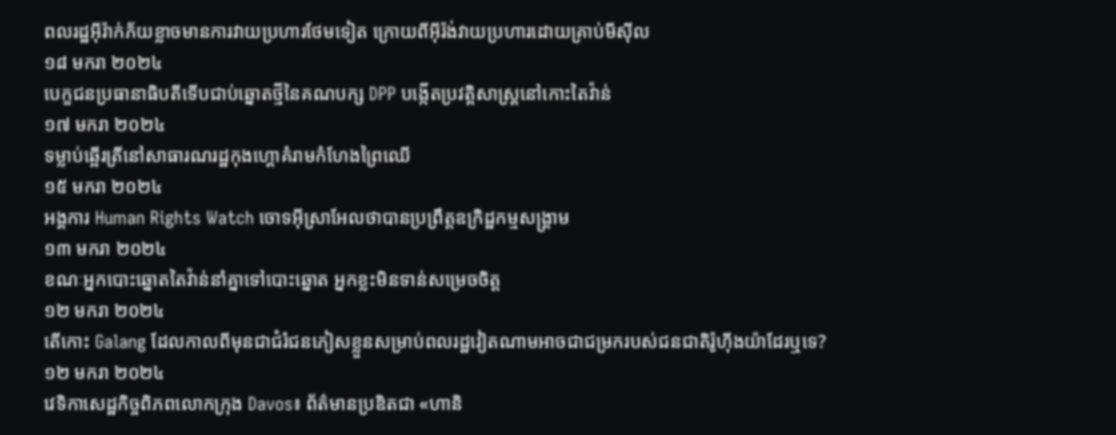ពលរដ្ឋអ៊ីរ៉ាក់ភ័យខ្លាចមានការវាយប្រហារថែមទៀត ក្រោយពីអ៊ីរ៉ង់វាយប្រហារដោយគ្រាប់មីស៊ីល
១៨ មករា ២០២៤
បេក្ខជនប្រធានាធិបតីទើបជាប់ឆ្នោតថ្មីនៃគណបក្ស DPP បង្កើតប្រវត្តិសាស្ត្រនៅកោះតៃវ៉ាន់
១៧ មករា ២០២៤
ទម្លាប់ឆ្អើរត្រីនៅសាធារណរដ្ឋកុងហ្គោគំរាមកំហែងព្រៃឈើ
១៥ មករា ២០២៤
អង្គការ Human Rights Watch ចោទអ៊ីស្រាអែលថាបានប្រព្រឹត្តឧក្រិដ្ឋកម្មសង្រ្គាម
១៣ មករា ២០២៤
ខណៈអ្នកបោះឆ្នោតតៃវ៉ាន់នាំគ្នាទៅបោះឆ្នោត អ្នកខ្លះមិនទាន់សម្រេចចិត្ត
១២ មករា ២០២៤
តើកោះ Galang ដែលកាលពីមុនជាជំរំជនភៀសខ្លួនសម្រាប់ពលរដ្ឋវៀតណាមអាចជាជម្រករបស់ជនជាតិរ៉ូហ៊ីងយ៉ាដែរឬទេ?
១២ មករា ២០២៤
វេទិកាសេដ្ឋកិច្ចពិភពលោកក្រុង Davos៖ ព័ត៌មានប្រឌិតជា «ហានិ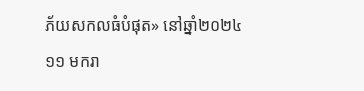ភ័យសកលធំបំផុត» នៅឆ្នាំ២០២៤
១១ មករា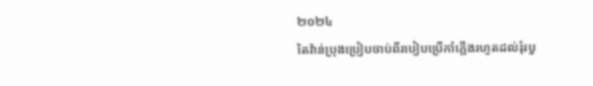២០២៤
តៃវ៉ាន់ប្រុងប្រៀបចាប់ពីរបៀបប្រើកាំភ្លើងរហូតដល់រុំរបួ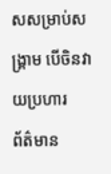សសម្រាប់សង្គ្រាម បើចិនវាយប្រហារ
ព័ត៌មាន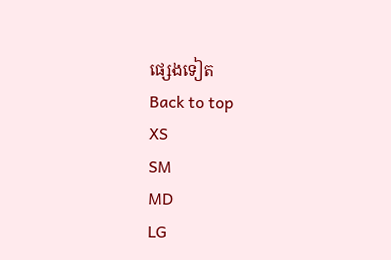ផ្សេងទៀត
Back to top
XS
SM
MD
LG